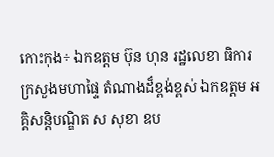កោះកុង÷ ឯកឧត្តម ប៊ុន ហុន រដ្ឋលេខា ធិការ ក្រសួងមហាផ្ទៃ តំណាងដ៏ខ្ពង់ខ្ពស់ ឯកឧត្តម អគ្គិសន្តិបណ្ឌិត ស សុខា ឧប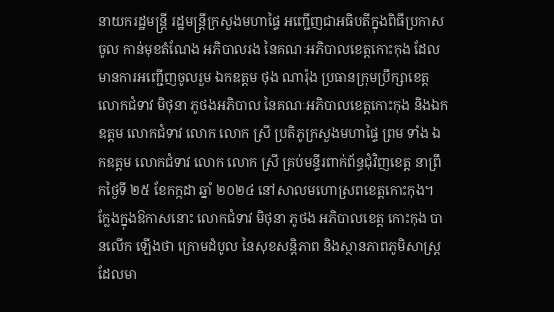នាយករដ្ឋមន្ត្រី រដ្ឋមន្ត្រីក្រសួងមហាផ្ទៃ អញ្ជើញជាអធិបតីក្នុងពិធីប្រកាសចូល កាន់មុខតំណែង អភិបាលរង នៃគណៈអភិបាលខេត្តកោះកុង ដែលមានការអញ្ជើញចូលរួម ឯកឧត្តម ថុង ណារ៉ុង ប្រធានក្រុមប្រឹក្សាខេត្ត លោកជំទាវ មិថុនា ភូថងអភិបាល នៃគណៈអភិបាលខេត្តកោះកុង និងឯកឧត្តម លោកជំទាវ លោក លោក ស្រី ប្រតិភូក្រសួងមហាផ្ទៃ ព្រម ទាំង ឯកឧត្តម លោកជំទាវ លោក លោក ស្រី គ្រប់មន្ទីរពាក់ព័ន្ធជុំវិញខេត្ត នាព្រឹកថ្ងៃទី ២៥ ខែកក្កដា ឆ្នាំ ២០២៤ នៅសាលមហោស្រពខេត្តកោះកុង។
ក្លែងក្នុងឱកាសនោះ លោកជំទាវ មិថុនា ភូថង អភិបាលខេត្ត កោះកុង បានលើក ឡើងថា ក្រោមដំបូល នៃសុខសន្តិភាព និងស្ថានភាពភូមិសាស្ត្រ ដែលមា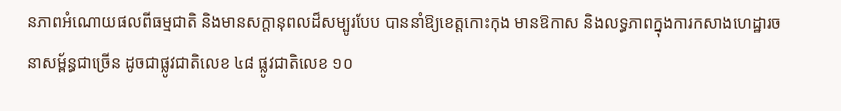នភាពអំណោយផលពីធម្មជាតិ និងមានសក្តានុពលដ៏សម្បូរបែប បាននាំឱ្យខេត្តកោះកុង មានឱកាស និងលទ្ធភាពក្នុងការកសាងហេដ្ឋារចនាសម្ព័ន្ធជាច្រើន ដូចជាផ្លូវជាតិលេខ ៤៨ ផ្លូវជាតិលេខ ១០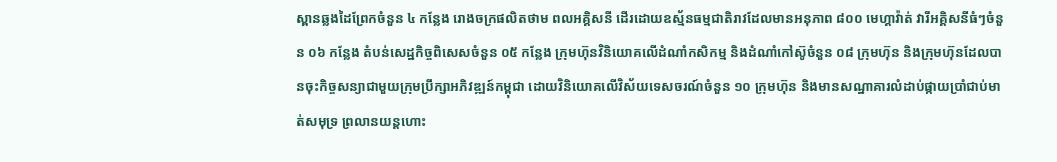ស្ពានឆ្លងដៃព្រែកចំនួន ៤ កន្លែង រោងចក្រផលិតថាម ពលអគ្គិសនី ដើរដោយឧស្ម័នធម្មជាតិរាវដែលមានអនុភាព ៨០០ មេហ្គាវ៉ាត់ វារីអគ្គិសនីធំៗចំនួន ០៦ កន្លែង តំបន់សេដ្ឋកិច្ចពិសេសចំនួន ០៥ កន្លែង ក្រុមហ៊ុនវិនិយោគលើដំណាំកសិកម្ម និងដំណាំកៅស៊ូចំនួន ០៨ ក្រុមហ៊ុន និងក្រុមហ៊ុនដែលបានចុះកិច្ចសន្យាជាមួយក្រុមប្រឹក្សាអភិវឌ្ឍន៍កម្ពុជា ដោយវិនិយោគលើវិស័យទេសចរណ៍ចំនួន ១០ ក្រុមហ៊ុន និងមានសណ្ឋាគារលំដាប់ផ្កាយប្រាំជាប់មាត់សមុទ្រ ព្រលានយន្តហោះ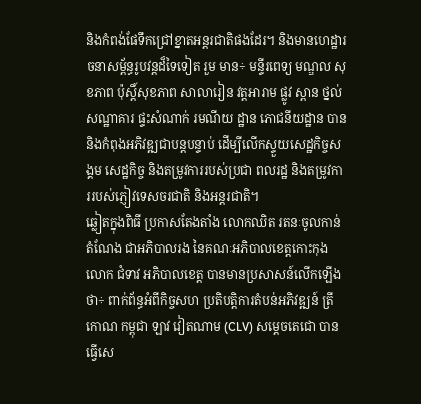និងកំពង់ផែទឹកជ្រៅខ្នាតអន្តរជាតិផងដែរ។ និងមានហេដ្ឋារចនាសម្ព័ន្ធរូបវន្តដ៏ទៃទៀត រួម មាន÷ មន្ទីរពេទ្យ មណ្ឌល សុខភាព ប៉ុស្តិ៍សុខភាព សាលារៀន វត្តអារាម ផ្លូវ ស្ពាន ថ្នល់ សណ្ឋាគារ ផ្ទះសំណាក់ រមណីយ ដ្ឋាន ភោជនីយដ្ឋាន បាននិងកំពុងអភិវឌ្ឍជាបន្តបន្ទាប់ ដើម្បីលើកស្ទួយសេដ្ឋកិច្ចសង្គម សេដ្ឋកិច្ច និងតម្រូវការរបស់ប្រជា ពលរដ្ឋ និងតម្រូវការរបស់ភ្ញៀវទេសចរជាតិ និងអន្តរជាតិ។
ឆ្លៀតក្នុងពិធី ប្រកាសតែងតាំង លោកឈិត រតនៈចូលកាន់តំណែង ជាអភិបាលរង នៃគណៈអភិបាលខេត្តកោះកុង លោក ជំទាវ អភិបាលខេត្ត បានមានប្រសាសន៍លើកឡើងថា÷ ពាក់ព័ន្ធអំពីកិច្ចសហ ប្រតិបត្តិការតំបន់អភិវឌ្ឍន៍ ត្រីកោណ កម្ពុជា ឡាវ វៀតណាម (CLV) សម្ដេចតេជោ បានធ្វើសេ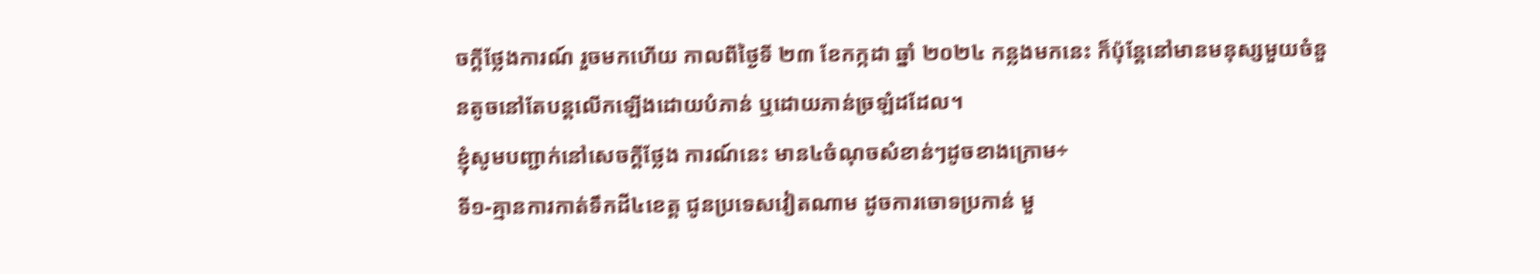ចក្តីថ្លែងការណ៍ រួចមកហើយ កាលពីថ្ងៃទី ២៣ ខែកក្កដា ឆ្នាំ ២០២៤ កន្លងមកនេះ ក៏ប៉ុន្តែនៅមានមនុស្សមួយចំនួនតូចនៅតែបន្តលើកឡើងដោយបំភាន់ ឬដោយភាន់ច្រឡំដដែល។
ខ្ញុំសូមបញ្ជាក់នៅសេចក្តីថ្លែង ការណ៍នេះ មាន៤ចំណុចសំខាន់ៗដូចខាងក្រោម÷
ទី១-គ្មានការកាត់ទឹកដី៤ខេត្ត ជូនប្រទេសវៀតណាម ដូចការចោទប្រកាន់ មួ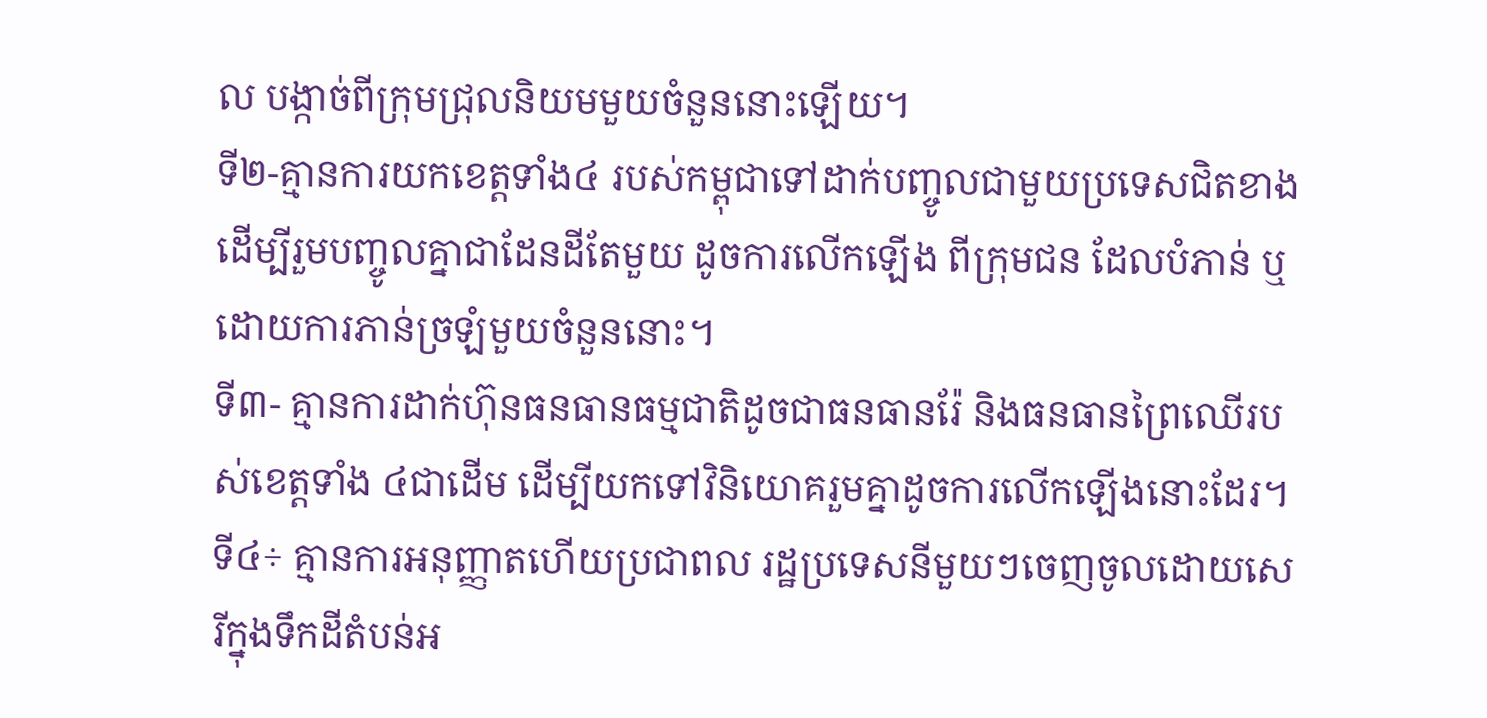ល បង្កាច់ពីក្រុមជ្រុលនិយមមួយចំនួននោះឡើយ។
ទី២-គ្មានការយកខេត្តទាំង៤ របស់កម្ពុជាទៅដាក់បញ្ចូលជាមួយប្រទេសជិតខាង ដើម្បីរួមបញ្ចូលគ្នាជាដែនដីតែមួយ ដូចការលើកឡើង ពីក្រុមជន ដែលបំភាន់ ឬដោយការភាន់ច្រឡំមួយចំនួននោះ។
ទី៣- គ្មានការដាក់ហ៊ុនធនធានធម្មជាតិដូចជាធនធានរ៉ែ និងធនធានព្រៃឈើរបស់ខេត្តទាំង ៤ជាដើម ដើម្បីយកទៅវិនិយោគរួមគ្នាដូចការលើកឡើងនោះដែរ។
ទី៤÷ គ្មានការអនុញ្ញាតហើយប្រជាពល រដ្ឋប្រទេសនីមួយៗចេញចូលដោយសេរីក្នុងទឹកដីតំបន់អ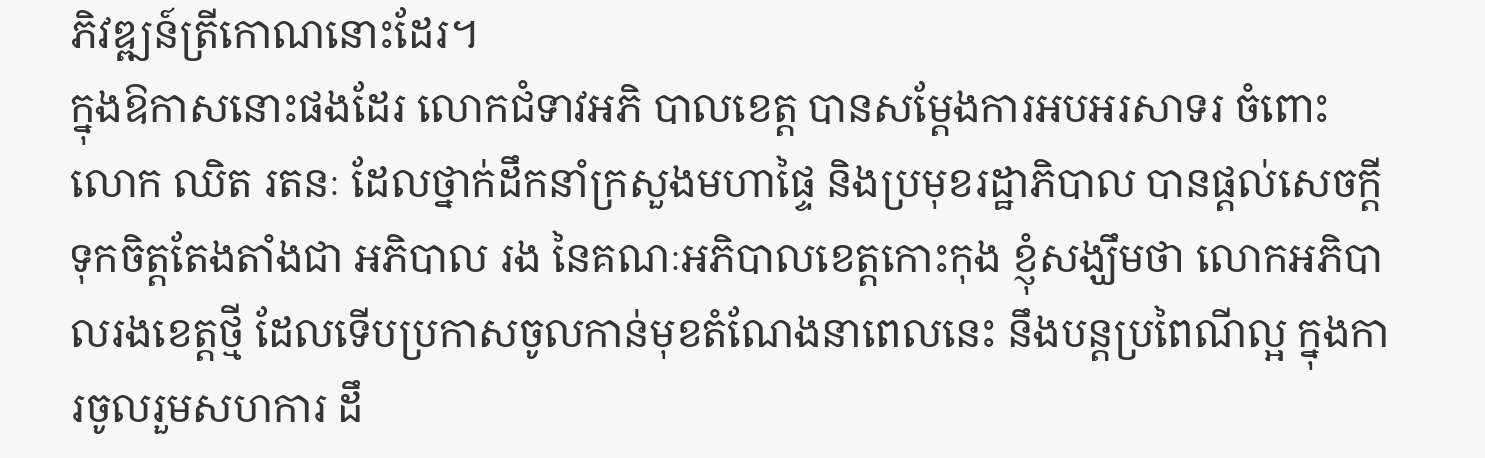ភិវឌ្ឍន៍ត្រីកោណនោះដែរ។
ក្នុងឱកាសនោះផងដែរ លោកជំទាវអភិ បាលខេត្ត បានសម្ដែងការអបអរសាទរ ចំពោះលោក ឈិត រតនៈ ដែលថ្នាក់ដឹកនាំក្រសួងមហាផ្ទៃ និងប្រមុខរដ្ឋាភិបាល បានផ្ដល់សេចក្តីទុកចិត្តតែងតាំងជា អភិបាល រង នៃគណៈអភិបាលខេត្តកោះកុង ខ្ញុំសង្ឃឹមថា លោកអភិបាលរងខេត្តថ្មី ដែលទើបប្រកាសចូលកាន់មុខតំណែងនាពេលនេះ នឹងបន្តប្រពៃណីល្អ ក្នុងការចូលរួមសហការ ដឹ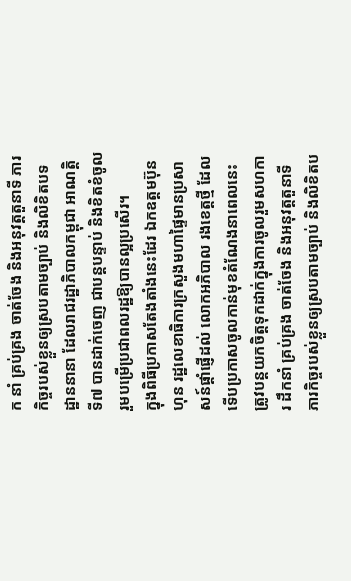ក នាំ គ្រប់គ្រង ចាត់ចែង និងអនុវត្តតួនាទី ភារកិច្ចរបស់ខ្លួនឲ្យស្របតាមច្បាប់ និងលិខិតបទដ្ឋាននានា ដែលរាជរដ្ឋាភិបាលកម្ពុជា អាណត្តិទី៧ បានដាក់ចេញ ជាបន្តបន្ទាប់ និងខិតខំចូលរួមបម្រើប្រជាពលរដ្ឋឱ្យបានល្អប្រសើរ។
ក្នុងពិធីប្រកាសតែងតាំងនេះដែរ ឯកឧត្តមប៊ុន ហុន រដ្ឋលេខាធិការក្រសួងមហាផ្ទៃមានប្រសាសន៍ផ្ដាំផ្ញើដល់ លោកអភិបាល រងខេត្តថ្មី ដែលទើបប្រកាសចូលកាន់មុខតំណែងនាពេលនេះ ត្រូវបន្តយកចិត្តទុកដាក់ក្នុងការចូលរួមសហការ ដឹកនាំ គ្រប់គ្រង ចាត់ចែង និងអនុវត្តតួនាទី ភារកិច្ចរបស់ខ្លួនឲ្យស្របតាមច្បាប់ និងលិខិតប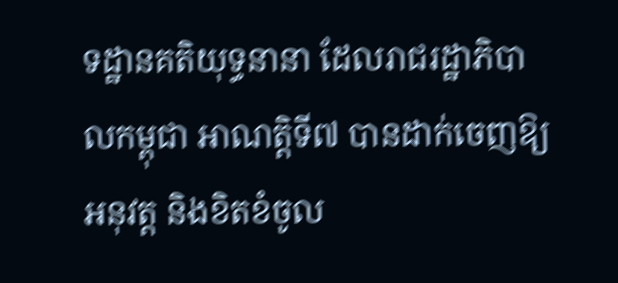ទដ្ឋានគតិយុទ្ធនានា ដែលរាជរដ្ឋាភិបាលកម្ពុជា អាណត្តិទី៧ បានដាក់ចេញឱ្យអនុវត្ត និងខិតខំចូល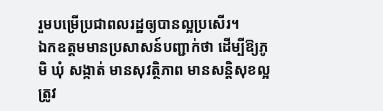រួមបម្រើប្រជាពលរដ្ឋឲ្យបានល្អប្រសើរ។
ឯកឧត្តមមានប្រសាសន៍បញ្ជាក់ថា ដើម្បីឱ្យភូមិ ឃុំ សង្កាត់ មានសុវត្ថិភាព មានសន្តិសុខល្អ ត្រូវ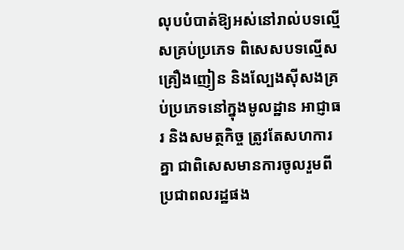លុបបំបាត់ឱ្យអស់នៅរាល់បទល្មើសគ្រប់ប្រភេទ ពិសេសបទល្មើសគ្រឿងញៀន និងល្បែងស៊ីសងគ្រប់ប្រភេទនៅក្នុងមូលដ្ឋាន អាជ្ញាធរ និងសមត្ថកិច្ច ត្រូវតែសហការគ្នា ជាពិសេសមានការចូលរួមពីប្រជាពលរដ្ឋផង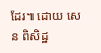ដែរ៕ ដោយ សេន ពិសិដ្ឋ